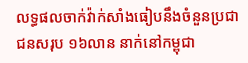លទ្ធផលចាក់វ៉ាក់សាំងធៀបនឹងចំនួនប្រជាជនសរុប ១៦លាន នាក់នៅកម្ពុជា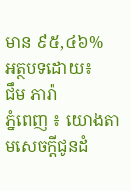មាន ៩៥,៤៦%
អត្ថបទដោយ៖
ជឹម ភារ៉ា
ភ្នំពេញ ៖ យោងតាមសេចក្ដីជូនដំ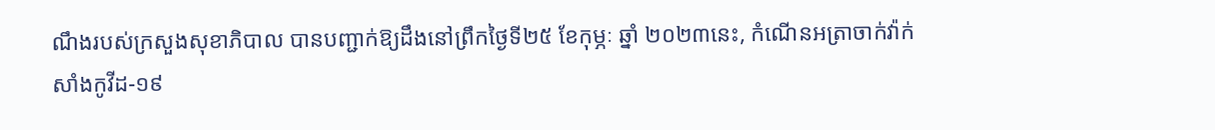ណឹងរបស់ក្រសួងសុខាភិបាល បានបញ្ជាក់ឱ្យដឹងនៅព្រឹកថ្ងៃទី២៥ ខែកុម្ភៈ ឆ្នាំ ២០២៣នេះ, កំណេីនអត្រាចាក់វ៉ាក់សាំងកូវីដ-១៩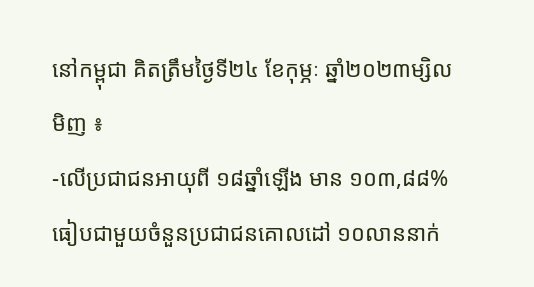នៅកម្ពុជា គិតត្រឹមថ្ងៃទី២៤ ខែកុម្ភៈ ឆ្នាំ២០២៣ម្សិលមិញ ៖
-លើប្រជាជនអាយុពី ១៨ឆ្នាំឡើង មាន ១០៣,៨៨% ធៀបជាមួយចំនួនប្រជាជនគោលដៅ ១០លាននាក់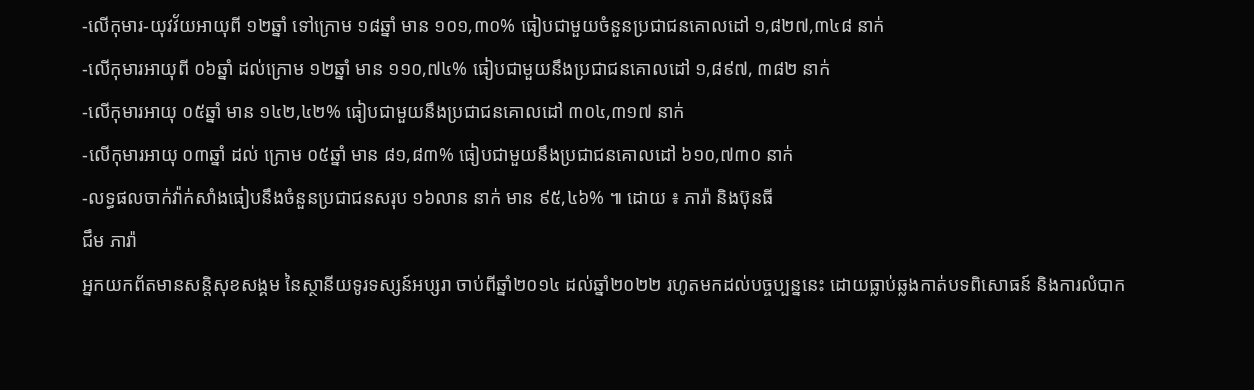-លើកុមារ-យុវវ័យអាយុពី ១២ឆ្នាំ ទៅក្រោម ១៨ឆ្នាំ មាន ១០១,៣០% ធៀបជាមួយចំនួនប្រជាជនគោលដៅ ១,៨២៧,៣៤៨ នាក់
-លើកុមារអាយុពី ០៦ឆ្នាំ ដល់ក្រោម ១២ឆ្នាំ មាន ១១០,៧៤% ធៀបជាមួយនឹងប្រជាជនគោលដៅ ១,៨៩៧, ៣៨២ នាក់
-លើកុមារអាយុ ០៥ឆ្នាំ មាន ១៤២,៤២% ធៀបជាមួយនឹងប្រជាជនគោលដៅ ៣០៤,៣១៧ នាក់
-លើកុមារអាយុ ០៣ឆ្នាំ ដល់ ក្រោម ០៥ឆ្នាំ មាន ៨១,៨៣% ធៀបជាមួយនឹងប្រជាជនគោលដៅ ៦១០,៧៣០ នាក់
-លទ្ធផលចាក់វ៉ាក់សាំងធៀបនឹងចំនួនប្រជាជនសរុប ១៦លាន នាក់ មាន ៩៥,៤៦% ៕ ដោយ ៖ ភារ៉ា និងប៊ុនធី
ជឹម ភារ៉ា
អ្នកយកព័តមានសន្តិសុខសង្គម នៃស្ថានីយទូរទស្សន៍អប្សរា ចាប់ពីឆ្នាំ២០១៤ ដល់ឆ្នាំ២០២២ រហូតមកដល់បច្ចប្បន្ននេះ ដោយធ្លាប់ឆ្លងកាត់បទពិសោធន៍ និងការលំបាក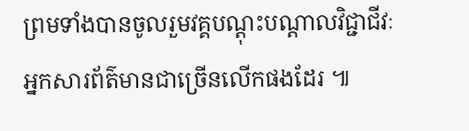ព្រមទាំងបានចូលរួមវគ្គបណ្ដុះបណ្ដាលវិជ្ជាជីវៈអ្នកសារព័ត៌មានជាច្រើនលើកផងដែរ ៕